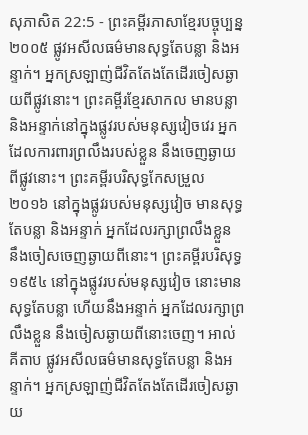សុភាសិត 22:5 - ព្រះគម្ពីរភាសាខ្មែរបច្ចុប្បន្ន ២០០៥ ផ្លូវអសីលធម៌មានសុទ្ធតែបន្លា និងអន្ទាក់។ អ្នកស្រឡាញ់ជីវិតតែងតែដើរចៀសឆ្ងាយពីផ្លូវនោះ។ ព្រះគម្ពីរខ្មែរសាកល មានបន្លា និងអន្ទាក់នៅក្នុងផ្លូវរបស់មនុស្សវៀចវេរ អ្នកដែលការពារព្រលឹងរបស់ខ្លួន នឹងចេញឆ្ងាយពីផ្លូវនោះ។ ព្រះគម្ពីរបរិសុទ្ធកែសម្រួល ២០១៦ នៅក្នុងផ្លូវរបស់មនុស្សវៀច មានសុទ្ធតែបន្លា និងអន្ទាក់ អ្នកដែលរក្សាព្រលឹងខ្លួន នឹងចៀសចេញឆ្ងាយពីនោះ។ ព្រះគម្ពីរបរិសុទ្ធ ១៩៥៤ នៅក្នុងផ្លូវរបស់មនុស្សវៀច នោះមានសុទ្ធតែបន្លា ហើយនឹងអន្ទាក់ អ្នកដែលរក្សាព្រលឹងខ្លួន នឹងចៀសឆ្ងាយពីនោះចេញ។ អាល់គីតាប ផ្លូវអសីលធម៌មានសុទ្ធតែបន្លា និងអន្ទាក់។ អ្នកស្រឡាញ់ជីវិតតែងតែដើរចៀសឆ្ងាយ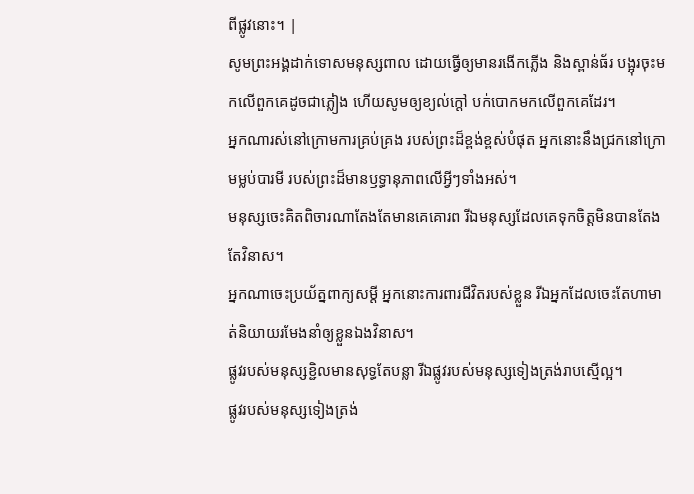ពីផ្លូវនោះ។ |
សូមព្រះអង្គដាក់ទោសមនុស្សពាល ដោយធ្វើឲ្យមានរងើកភ្លើង និងស្ពាន់ធ័រ បង្អុរចុះមកលើពួកគេដូចជាភ្លៀង ហើយសូមឲ្យខ្យល់ក្ដៅ បក់បោកមកលើពួកគេដែរ។
អ្នកណារស់នៅក្រោមការគ្រប់គ្រង របស់ព្រះដ៏ខ្ពង់ខ្ពស់បំផុត អ្នកនោះនឹងជ្រកនៅក្រោមម្លប់បារមី របស់ព្រះដ៏មានឫទ្ធានុភាពលើអ្វីៗទាំងអស់។
មនុស្សចេះគិតពិចារណាតែងតែមានគេគោរព រីឯមនុស្សដែលគេទុកចិត្តមិនបានតែងតែវិនាស។
អ្នកណាចេះប្រយ័ត្នពាក្យសម្ដី អ្នកនោះការពារជីវិតរបស់ខ្លួន រីឯអ្នកដែលចេះតែហាមាត់និយាយរមែងនាំឲ្យខ្លួនឯងវិនាស។
ផ្លូវរបស់មនុស្សខ្ជិលមានសុទ្ធតែបន្លា រីឯផ្លូវរបស់មនុស្សទៀងត្រង់រាបស្មើល្អ។
ផ្លូវរបស់មនុស្សទៀងត្រង់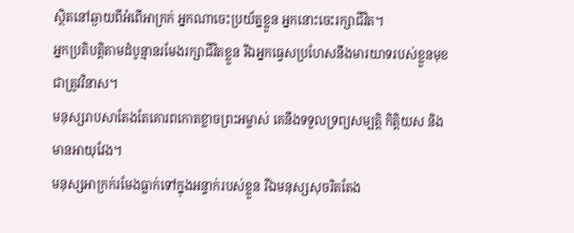ស្ថិតនៅឆ្ងាយពីអំពើអាក្រក់ អ្នកណាចេះប្រយ័ត្នខ្លួន អ្នកនោះចេះរក្សាជីវិត។
អ្នកប្រតិបត្តិតាមដំបូន្មានរមែងរក្សាជីវិតខ្លួន រីឯអ្នកធ្វេសប្រហែសនឹងមារយាទរបស់ខ្លួនមុខជាត្រូវវិនាស។
មនុស្សរាបសាតែងតែគោរពកោតខ្លាចព្រះអម្ចាស់ គេនឹងទទួលទ្រព្យសម្បត្តិ កិត្តិយស និងមានអាយុវែង។
មនុស្សអាក្រក់រមែងធ្លាក់ទៅក្នុងអន្ទាក់របស់ខ្លួន រីឯមនុស្សសុចរិតតែង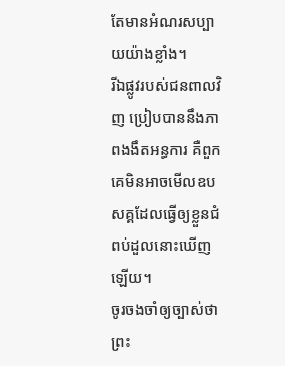តែមានអំណរសប្បាយយ៉ាងខ្លាំង។
រីឯផ្លូវរបស់ជនពាលវិញ ប្រៀបបាននឹងភាពងងឹតអន្ធការ គឺពួកគេមិនអាចមើលឧបសគ្គដែលធ្វើឲ្យខ្លួនជំពប់ដួលនោះឃើញឡើយ។
ចូរចងចាំឲ្យច្បាស់ថា ព្រះ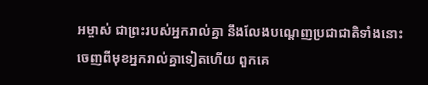អម្ចាស់ ជាព្រះរបស់អ្នករាល់គ្នា នឹងលែងបណ្ដេញប្រជាជាតិទាំងនោះចេញពីមុខអ្នករាល់គ្នាទៀតហើយ ពួកគេ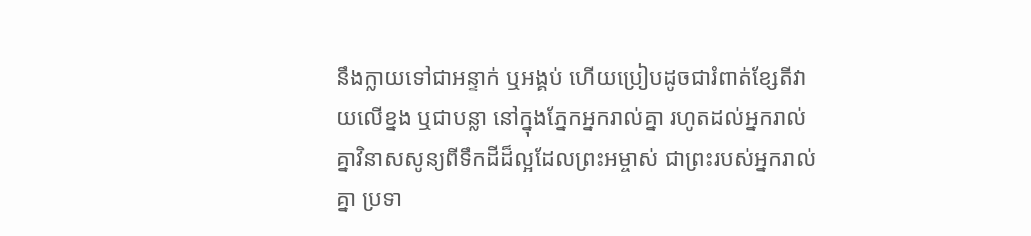នឹងក្លាយទៅជាអន្ទាក់ ឬអង្គប់ ហើយប្រៀបដូចជារំពាត់ខ្សែតីវាយលើខ្នង ឬជាបន្លា នៅក្នុងភ្នែកអ្នករាល់គ្នា រហូតដល់អ្នករាល់គ្នាវិនាសសូន្យពីទឹកដីដ៏ល្អដែលព្រះអម្ចាស់ ជាព្រះរបស់អ្នករាល់គ្នា ប្រទា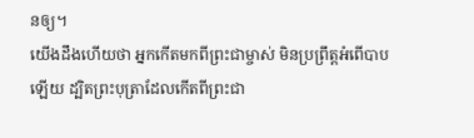នឲ្យ។
យើងដឹងហើយថា អ្នកកើតមកពីព្រះជាម្ចាស់ មិនប្រព្រឹត្តអំពើបាបឡើយ ដ្បិតព្រះបុត្រាដែលកើតពីព្រះជា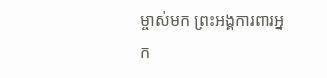ម្ចាស់មក ព្រះអង្គការពារអ្នក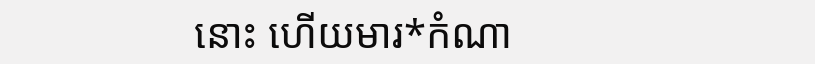នោះ ហើយមារ*កំណា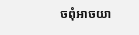ចពុំអាចយា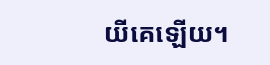យីគេឡើយ។